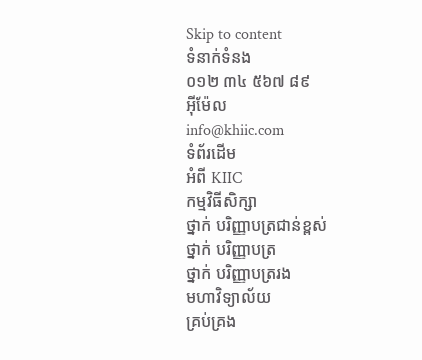Skip to content
ទំនាក់ទំនង
០១២ ៣៤ ៥៦៧ ៨៩
អ៊ីម៉ែល
info@khiic.com
ទំព័រដើម
អំពី KIIC
កម្មវិធីសិក្សា
ថ្នាក់ បរិញ្ញាបត្រជាន់ខ្ពស់
ថ្នាក់ បរិញ្ញាបត្រ
ថ្នាក់ បរិញ្ញាបត្ររង
មហាវិទ្យាល័យ
គ្រប់គ្រង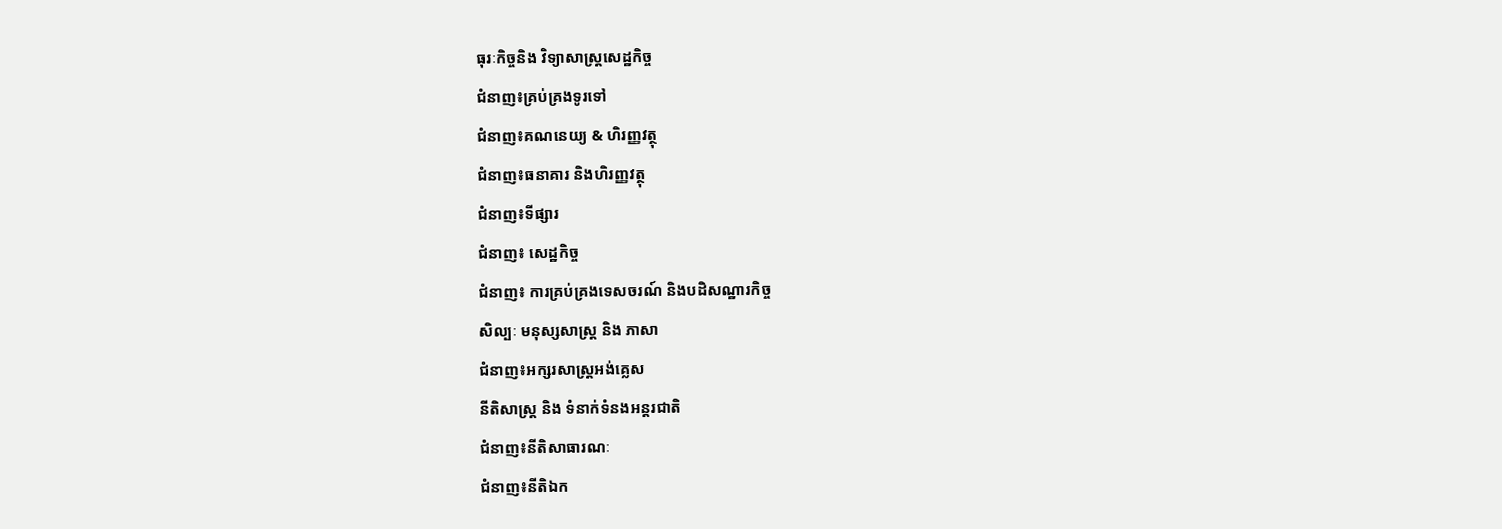ធុរៈកិច្ចនិង វិទ្យាសាស្រ្តសេដ្ឋកិច្ច
ជំនាញ៖គ្រប់គ្រងទូរទៅ
ជំនាញ៖គណនេយ្យ & ហិរញ្ញវត្ថុ
ជំនាញ៖ធនាគារ និងហិរញ្ញវត្ថុ
ជំនាញ៖ទីផ្សារ
ជំនាញ៖ សេដ្ឋកិច្ច
ជំនាញ៖ ការគ្រប់គ្រងទេសចរណ៍ និងបដិសណ្ឋារកិច្ច
សិល្បៈ មនុស្សសាស្ត្រ និង ភាសា
ជំនាញ៖អក្សរសាស្ត្រអង់គ្លេស
នីតិសាស្ត្រ និង ទំនាក់ទំនងអន្តរជាតិ
ជំនាញ៖នីតិសាធារណៈ
ជំនាញ៖នីតិឯក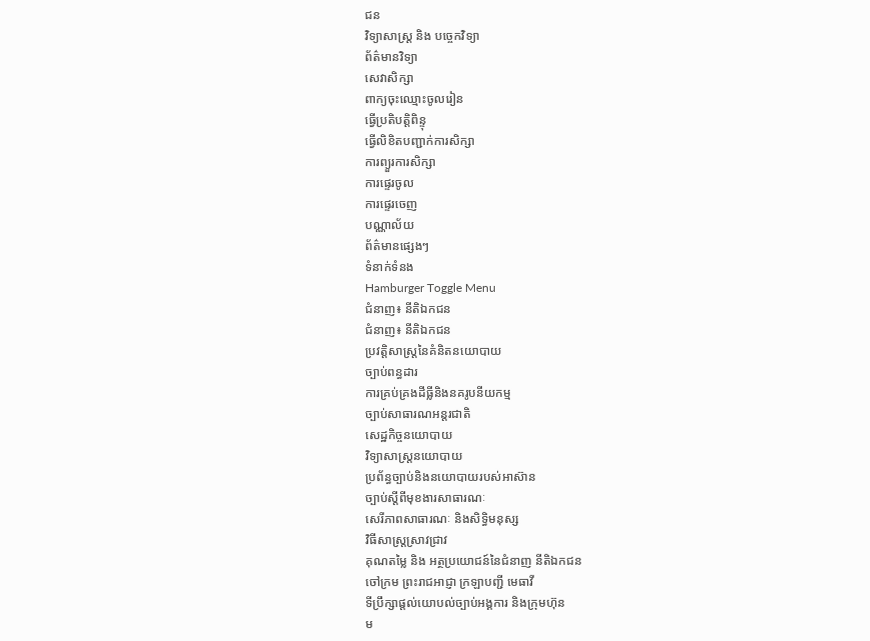ជន
វិទ្យាសាស្ត្រ និង បច្ចេកវិទ្យា
ព័ត៌មានវិទ្យា
សេវាសិក្សា
ពាក្យចុះឈ្មោះចូលរៀន
ធ្វើប្រតិបត្តិពិន្ទុ
ធ្វើលិខិតបញ្ជាក់ការសិក្សា
ការព្យួរការសិក្សា
ការផ្ទេរចូល
ការផ្ទេរចេញ
បណ្ណាល័យ
ព័ត៌មានផ្សេងៗ
ទំនាក់ទំនង
Hamburger Toggle Menu
ជំនាញ៖ នីតិឯកជន
ជំនាញ៖ នីតិឯកជន
ប្រវត្តិសាស្រ្តនៃគំនិតនយោបាយ
ច្បាប់ពន្ធដារ
ការគ្រប់គ្រងដីធ្លីនិងនគរូបនីយកម្ម
ច្បាប់សាធារណអន្តរជាតិ
សេដ្ឋកិច្ចនយោបាយ
វិទ្យាសាស្ត្រនយោបាយ
ប្រព័ន្ធច្បាប់និងនយោបាយរបស់អាស៊ាន
ច្បាប់ស្តីពីមុខងារសាធារណៈ
សេរីភាពសាធារណៈ និងសិទ្ធិមនុស្ស
វិធីសាស្រ្តស្រាវជ្រាវ
គុណតម្លៃ និង អត្ថប្រយោជន៍នៃជំនាញ នីតិឯកជន
ចៅក្រម ព្រះរាជអាជ្ញា ក្រឡាបញ្ជី មេធាវី
ទីប្រឹក្សាផ្តល់យោបល់ច្បាប់អង្គការ និងក្រុមហ៊ុន
ម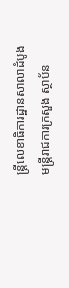ន្ត្រីលេខាធិការដ្ឋានសាលាដំបូង
មន្ត្រីរាជការក្រសួង ស្ថាប័ន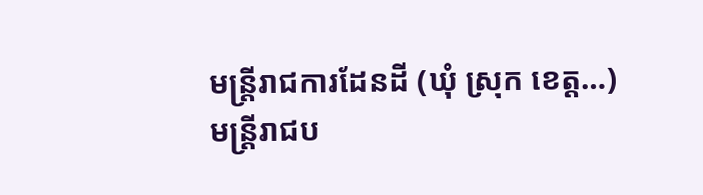មន្ត្រីរាជការដែនដី (ឃុំ ស្រុក ខេត្ត…)
មន្ត្រីរាជប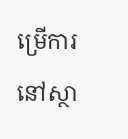ម្រើការនៅស្ថា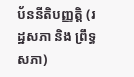ប័ននីតិបញ្ញត្តិ (រដ្ឋសភា និង ព្រឹទ្ធសភា)